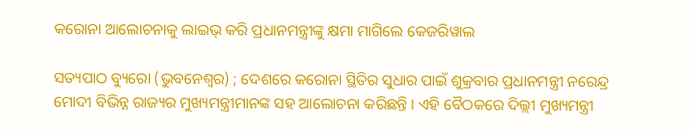କରୋନା ଆଲୋଚନାକୁ ଲାଇଭ୍ କରି ପ୍ରଧାନମନ୍ତ୍ରୀଙ୍କୁ କ୍ଷମା ମାଗିଲେ କେଜରିୱାଲ

ସତ୍ୟପାଠ ବ୍ୟୁରୋ (ଭୁବନେଶ୍ୱର) ; ଦେଶରେ କରୋନା ସ୍ଥିତିର ସୁଧାର ପାଇଁ ଶୁକ୍ରବାର ପ୍ରଧାନମନ୍ତ୍ରୀ ନରେନ୍ଦ୍ର ମୋଦୀ ବିଭିନ୍ନ ରାଜ୍ୟର ମୁଖ୍ୟମନ୍ତ୍ରୀମାନଙ୍କ ସହ ଆଲୋଚନା କରିଛନ୍ତି । ଏହି ବୈଠକରେ ଦିଲ୍ଲୀ ମୁଖ୍ୟମନ୍ତ୍ରୀ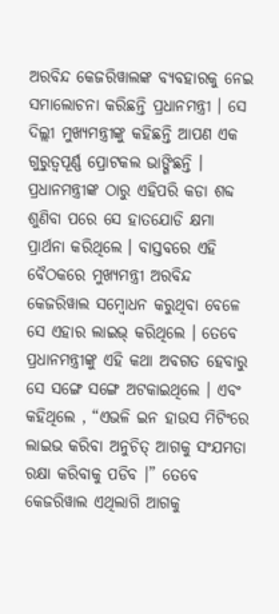ଅରବିନ୍ଦ କେଜରିୱାଲଙ୍କ ବ୍ୟବହାରକୁ ନେଇ ସମାଲୋଚନା କରିଛନ୍ତି ପ୍ରଧାନମନ୍ତ୍ରୀ । ସେ ଦିଲ୍ଲୀ ମୁଖ୍ୟମନ୍ତ୍ରୀଙ୍କୁ କହିଛନ୍ତି ଆପଣ ଏକ ଗୁରୁତ୍ୱପୂର୍ଣ୍ଣ ପ୍ରୋଟକଲ ଭାଙ୍ଗିଛନ୍ତି । ପ୍ରଧାନମନ୍ତ୍ରୀଙ୍କ ଠାରୁ ଏହିପରି କଡା ଶବ୍ଦ ଶୁଣିବା ପରେ ସେ ହାତଯୋଡି କ୍ଷମା ପ୍ରାର୍ଥନା କରିଥିଲେ । ବାସ୍ତବରେ ଏହି ବୈଠକରେ ମୁଖ୍ୟମନ୍ତ୍ରୀ ଅରବିନ୍ଦ କେଜରିୱାଲ ସମ୍ବୋଧନ କରୁଥିବା ବେଳେ ସେ ଏହାର ଲାଇଭ୍ କରିଥିଲେ । ତେବେ ପ୍ରଧାନମନ୍ତ୍ରୀଙ୍କୁ ଏହି କଥା ଅବଗତ ହେବାରୁ ସେ ସଙ୍ଗେ ସଙ୍ଗେ ଅଟକାଇଥିଲେ । ଏବଂ କହିଥିଲେ , “ଏଭଳି ଇନ ହାଉସ ମିଟିଂରେ ଲାଇଭ କରିବା ଅନୁଚିତ୍ ଆଗକୁ ସଂଯମତା ରକ୍ଷା କରିବାକୁ ପଡିବ ।” ତେବେ କେଜରିୱାଲ ଏଥିଲାଗି ଆଗକୁ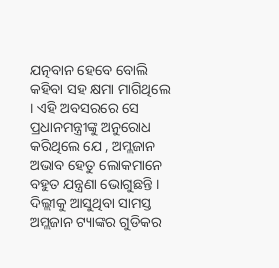ଯତ୍ନବାନ ହେବେ ବୋଲି କହିବା ସହ କ୍ଷମା ମାଗିଥିଲେ । ଏହି ଅବସରରେ ସେ ପ୍ରଧାନମନ୍ତ୍ରୀଙ୍କୁ ଅନୁରୋଧ କରିଥିଲେ ଯେ , ଅମ୍ଲଜାନ ଅଭାବ ହେତୁ ଲୋକମାନେ ବହୁତ ଯନ୍ତ୍ରଣା ଭୋଗୁଛନ୍ତି । ଦିଲ୍ଲୀକୁ ଆସୁଥିବା ସାମସ୍ତ ଅମ୍ଲଜାନ ଟ୍ୟାଙ୍କର ଗୁଡିକର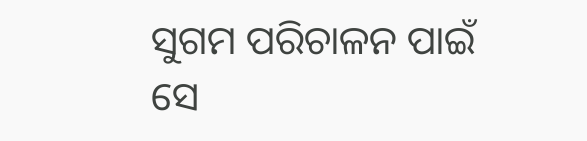ସୁଗମ ପରିଚାଳନ ପାଇଁ ସେ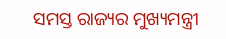ସମସ୍ତ ରାଜ୍ୟର ମୁଖ୍ୟମନ୍ତ୍ରୀ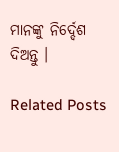ମାନଙ୍କୁ ନିର୍ଦ୍ଦେଶ ଦିଅନ୍ତୁ ।

Related Posts